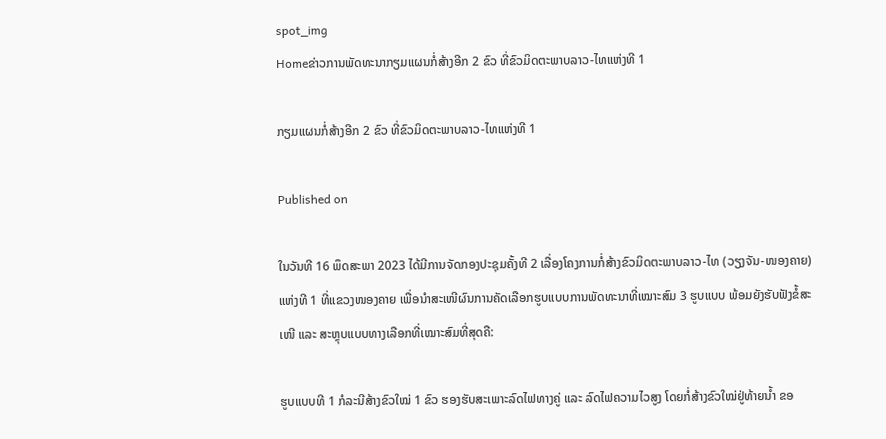spot_img
Homeຂ່າວການພັດທະນາກຽມແຜນກໍ່ສ້າງອີກ 2 ຂົວ ທີ່ຂົວມິດຕະພາບລາວ-ໄທແຫ່ງທີ 1

ກຽມແຜນກໍ່ສ້າງອີກ 2 ຂົວ ທີ່ຂົວມິດຕະພາບລາວ-ໄທແຫ່ງທີ 1

Published on

ໃນວັນທີ 16 ພຶດສະພາ 2023 ໄດ້ມີການຈັດກອງປະຊຸມຄັ້ງທີ 2 ເລື່ອງໂຄງການກໍ່ສ້າງຂົວມິດຕະພາບລາວ-ໄທ (ວຽງຈັນ-ໜອງຄາຍ) ແຫ່ງທີ 1 ທີ່ແຂວງໜອງຄາຍ ເພື່ອນຳສະເໜີຜົນການຄັດເລືອກຮູບແບບການພັດທະນາທີ່ເໝາະສົມ 3 ຮູບແບບ ພ້ອມຍັງຮັບຟັງຂໍ້ສະເໜີ ແລະ ສະຫຼຸບແບບທາງເລືອກທີ່ເໝາະສົມທີ່ສຸດຄື:

ຮູບແບບທີ 1 ກໍລະນີສ້າງຂົວໃໝ່ 1 ຂົວ ຮອງຮັບສະເພາະລົດໄຟທາງຄູ່ ແລະ ລົດໄຟຄວາມໄວສູງ ໂດຍກໍ່ສ້າງຂົວໃໝ່ຢູ່ທ້າຍນ້ຳ ຂອ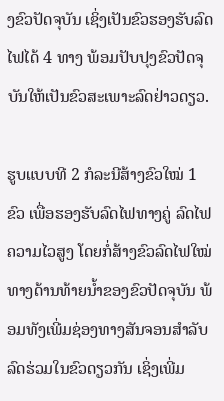ງຂົວປັດຈຸບັນ ເຊິ່ງເປັນຂົວຮອງຮັບລົດໄຟໄດ້ 4 ທາງ ພ້ອມປັບປຸງຂົວປັດຈຸບັນໃຫ້ເປັນຂົວສະເພາະລົດຢ່າວດຽວ.

ຮູບແບບທີ 2 ກໍລະນີສ້າງຂົວໃໝ່ 1 ຂົວ ເພື່ອຮອງຮັບລົດໄຟທາງຄູ່ ລົດໄຟຄວາມໄວສູງ ໂດຍກໍ່ສ້າງຂົວລົດໄຟໃໝ່ທາງດ້ານທ້າຍນ້ຳຂອງຂົວປັດຈຸບັນ ພ້ອມທັງເພີ່ມຊ່ອງທາງສັນຈອນສຳລັບລົດຮ່ວມໃນຂົວດຽວກັນ ເຊິ່ງເພີ່ມ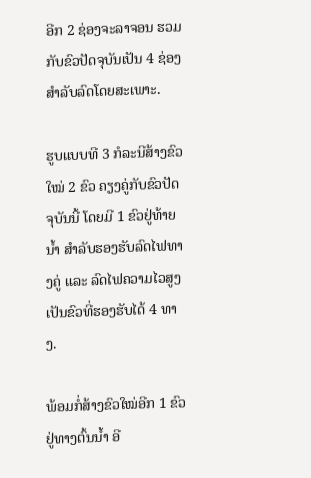ອີກ 2 ຊ່ອງຈະລາຈອນ ຮວມກັບຂົວປັດຈຸບັນເປັນ 4 ຊ່ອງ ສຳລັບລົດໂດຍສະເພາະ.

ຮູບແບບທີ 3 ກໍລະນີສ້າງຂົວໃໝ່ 2 ຂົວ ຄຽງຄູ່ກັບຂົວປັດຈຸບັນນີ້ ໂດຍມີ 1 ຂົວຢູ່ທ້າຍນ້ຳ ສຳລັບຮອງຮັບລົດໄຟທາງຄູ່ ແລະ ລົດໄຟຄວາມໄວສູງ ເປັນຂົວທີ່ຮອງຮັບໄດ້ 4 ທາງ.

ພ້ອມກໍ່ສ້າງຂົວໃໝ່ອີກ 1 ຂົວ ຢູ່ທາງຕົ້ນນ້ຳ ອີ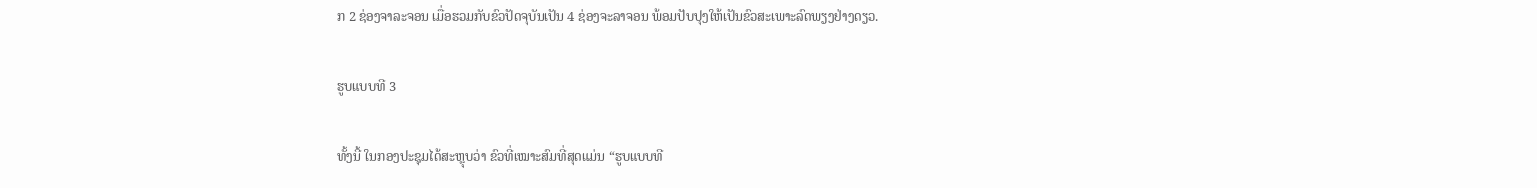ກ 2 ຊ່ອງຈາລະຈອນ ເມື່ອຮວມກັບຂົວປັດຈຸບັນເປັນ 4 ຊ່ອງຈະລາຈອນ ພ້ອມປັບປຸງໃຫ້ເປັນຂົວສະເພາະລົດພຽງຢ່າງດຽວ.

ຮູບແບບທີ 3

ທັ້ງນີ້ ໃນກອງປະຊຸມໄດ້ສະຫຼຸບວ່າ ຂົວທີ່ເໝາະສົມທີ່ສຸດແມ່ນ “ຮູບແບບທີ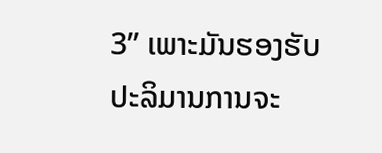3” ເພາະມັນຮອງຮັບປະລິມານການຈະ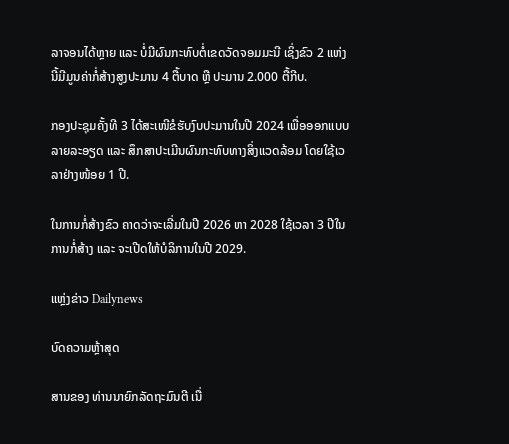ລາຈອນໄດ້ຫຼາຍ ແລະ ບໍ່ມີຜົນກະທົບຕໍ່ເຂດວັດຈອມມະນີ ເຊິ່ງຂົວ 2 ແຫ່ງນີ້ມີມູນຄ່າກໍ່ສ້າງສູງປະມານ 4 ຕື້ບາດ ຫຼື ປະມານ 2.000 ຕື້ກີບ.

ກອງປະຊຸມຄັ້ງທີ 3 ໄດ້ສະເໜີຂໍຮັບງົບປະມານໃນປີ 2024 ເພື່ອອອກແບບລາຍລະອຽດ ແລະ ສຶກສາປະເມີນຜົນກະທົບທາງສິ່ງແວດລ້ອມ ໂດຍໃຊ້ເວລາຢ່າງໜ້ອຍ 1 ປີ.

ໃນການກໍ່ສ້າງຂົວ ຄາດວ່າຈະເລີ່ມໃນປີ 2026 ຫາ 2028 ໃຊ້ເວລາ 3 ປີໃນການກໍ່ສ້າງ ແລະ ຈະເປີດໃຫ້ບໍລິການໃນປີ 2029.

ແຫຼ່ງຂ່າວ Dailynews

ບົດຄວາມຫຼ້າສຸດ

ສານຂອງ ທ່ານນາຍົກລັດຖະມົນຕີ ເນື່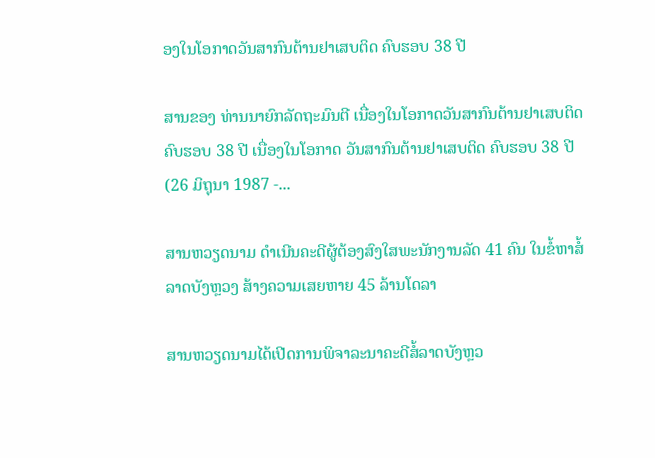ອງໃນໂອກາດວັນສາກົນຕ້ານຢາເສບຕິດ ຄົບຮອບ 38 ປີ

ສານຂອງ ທ່ານນາຍົກລັດຖະມົນຕີ ເນື່ອງໃນໂອກາດວັນສາກົນຕ້ານຢາເສບຕິດ ຄົບຮອບ 38 ປີ ເນື່ອງໃນໂອກາດ ວັນສາກົນຕ້ານຢາເສບຕິດ ຄົບຮອບ 38 ປີ (26 ມິຖຸນາ 1987 -...

ສານຫວຽດນາມ ດຳເນີນຄະດີຜູ້ຕ້ອງສົງໃສພະນັກງານລັດ 41 ຄົນ ໃນຂໍ້ຫາສໍ້ລາດບັງຫຼວງ ສ້າງຄວາມເສຍຫາຍ 45 ລ້ານໂດລາ

ສານຫວຽດນາມໄດ້ເປີດການພິຈາລະນາຄະດີສໍ້ລາດບັງຫຼວ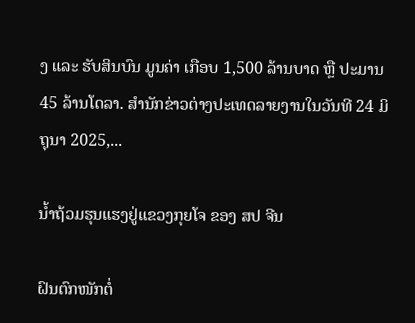ງ ແລະ ຮັບສິນບົນ ມູນຄ່າ ເກືອບ 1,500 ລ້ານບາດ ຫຼື ປະມານ 45 ລ້ານໂດລາ. ສຳນັກຂ່າວຕ່າງປະເທດລາຍງານໃນວັນທີ 24 ມິຖຸນາ 2025,...

ນໍ້າຖ້ວມຮຸນແຮງຢູ່ແຂວງກຸຍໂຈ ຂອງ ສປ ຈີນ

ຝົນຕົກໜັກຕໍ່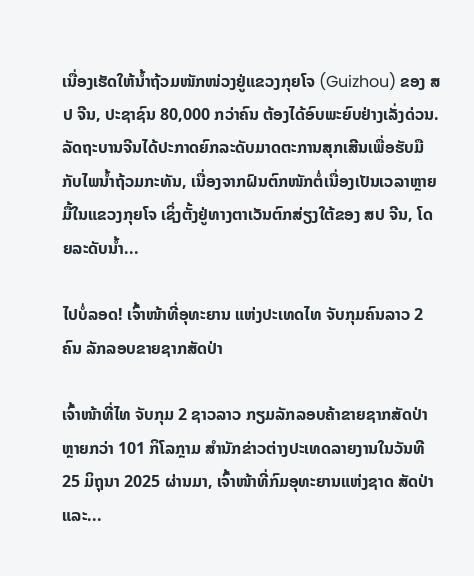ເນື່ອງເຮັດໃຫ້ນໍ້າຖ້ວມໜັກໜ່ວງຢູ່ແຂວງກຸຍໂຈ (Guizhou) ຂອງ ສປ ຈີນ, ປະຊາຊົນ 80,000 ກວ່າຄົນ ຕ້ອງໄດ້ອົບພະຍົບຢ່າງເລັ່ງດ່ວນ. ລັດຖະບານຈີນໄດ້ປະກາດຍົກລະດັບມາດຕະການສຸກເສີນເພື່ອຮັບມືກັບໄພນໍ້າຖ້ວມກະທັນ, ເນື່ອງຈາກຝົນຕົກໜັກຕໍ່ເນື່ອງເປັນເວລາຫຼາຍມື້ໃນແຂວງກຸຍໂຈ ເຊິ່ງຕັ້ງຢູ່ທາງຕາເວັນຕົກສ່ຽງໃຕ້ຂອງ ສປ ຈີນ, ໂດຍລະດັບນໍ້າ...

ໄປບໍ່ລອດ! ເຈົ້າໜ້າທີ່ອຸທະຍານ ແຫ່ງປະເທດໄທ ຈັບກຸມຄົນລາວ 2 ຄົນ ລັກລອບຂາຍຊາກສັດປ່າ

ເຈົ້າໜ້າທີ່ໄທ ຈັບກຸມ 2 ຊາວລາວ ກຽມລັກລອບຄ້າຂາຍຊາກສັດປ່າຫຼາຍກວ່າ 101 ກິໂລກຼາມ ສຳນັກຂ່າວຕ່າງປະເທດລາຍງານໃນວັນທີ 25 ມິຖຸນາ 2025 ຜ່ານມາ, ເຈົ້າໜ້າທີ່ກົມອຸທະຍານແຫ່ງຊາດ ສັດປ່າ ແລະ...